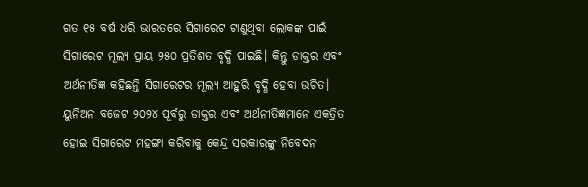ଗତ ୧୫ ବର୍ଷ ଧରି ଭାରତରେ ସିଗାରେଟ ଟାଣୁଥିବା ଲୋକଙ୍କ ପାଇଁ ସିଗାରେଟ ମୂଲ୍ୟ ପ୍ରାୟ ୨୫୦ ପ୍ରତିଶତ ବୃଦ୍ଧି ପାଇଛି। କିନ୍ତୁ ଡାକ୍ତର ଏବଂ ଅର୍ଥନୀତିଜ୍ଞ କହିଛନ୍ତି ସିଗାରେଟର ମୂଲ୍ୟ ଆହୁରି ବୃଦ୍ଧି ହେବା ଉଚିତ।
ୟୁନିଅନ ବଜେଟ ୨୦୨୪ ପୂର୍ବରୁ ଡାକ୍ତର ଏବଂ ଅର୍ଥନୀତିଜ୍ଞମାନେ ଏକତ୍ରିତ ହୋଇ ସିଗାରେଟ ମହଙ୍ଗା କରିବାକୁ କେନ୍ଦ୍ର ସରକାରଙ୍କୁ ନିବେଦନ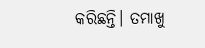କରିଛନ୍ତି। ତମାଖୁ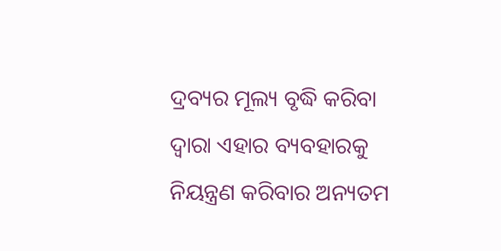ଦ୍ରବ୍ୟର ମୂଲ୍ୟ ବୃଦ୍ଧି କରିବା ଦ୍ୱାରା ଏହାର ବ୍ୟବହାରକୁ ନିୟନ୍ତ୍ରଣ କରିବାର ଅନ୍ୟତମ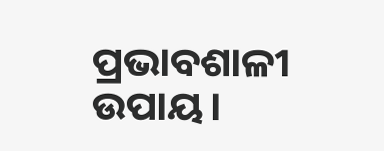ପ୍ରଭାବଶାଳୀ ଉପାୟ।